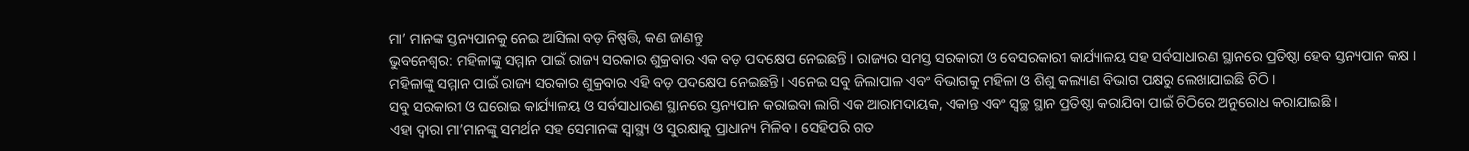ମା’ ମାନଙ୍କ ସ୍ତନ୍ୟପାନକୁ ନେଇ ଆସିଲା ବଡ଼ ନିଷ୍ପତ୍ତି, କଣ ଜାଣନ୍ତୁ
ଭୁବନେଶ୍ୱର: ମହିଳାଙ୍କୁ ସମ୍ମାନ ପାଇଁ ରାଜ୍ୟ ସରକାର ଶୁକ୍ରବାର ଏକ ବଡ଼ ପଦକ୍ଷେପ ନେଇଛନ୍ତି । ରାଜ୍ୟର ସମସ୍ତ ସରକାରୀ ଓ ବେସରକାରୀ କାର୍ଯ୍ୟାଳୟ ସହ ସର୍ବସାଧାରଣ ସ୍ଥାନରେ ପ୍ରତିଷ୍ଠା ହେବ ସ୍ତନ୍ୟପାନ କକ୍ଷ ।
ମହିଳାଙ୍କୁ ସମ୍ମାନ ପାଇଁ ରାଜ୍ୟ ସରକାର ଶୁକ୍ରବାର ଏହି ବଡ଼ ପଦକ୍ଷେପ ନେଇଛନ୍ତି। ଏନେଇ ସବୁ ଜିଲାପାଳ ଏବଂ ବିଭାଗକୁ ମହିଳା ଓ ଶିଶୁ କଲ୍ୟାଣ ବିଭାଗ ପକ୍ଷରୁ ଲେଖାଯାଇଛି ଚିଠି ।
ସବୁ ସରକାରୀ ଓ ଘରୋଇ କାର୍ଯ୍ୟାଳୟ ଓ ସର୍ବସାଧାରଣ ସ୍ଥାନରେ ସ୍ତନ୍ୟପାନ କରାଇବା ଲାଗି ଏକ ଆରାମଦାୟକ, ଏକାନ୍ତ ଏବଂ ସ୍ବଚ୍ଛ ସ୍ଥାନ ପ୍ରତିଷ୍ଠା କରାଯିବା ପାଇଁ ଚିଠିରେ ଅନୁରୋଧ କରାଯାଇଛି ।
ଏହା ଦ୍ୱାରା ମା’ମାନଙ୍କୁ ସମର୍ଥନ ସହ ସେମାନଙ୍କ ସ୍ବାସ୍ଥ୍ୟ ଓ ସୁରକ୍ଷାକୁ ପ୍ରାଧାନ୍ୟ ମିଳିବ। ସେହିପରି ଗତ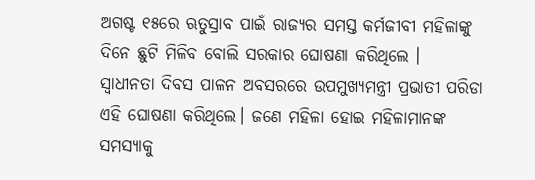ଅଗଷ୍ଟ ୧୫ରେ ଋତୁସ୍ରାବ ପାଇଁ ରାଜ୍ୟର ସମସ୍ତ କର୍ମଜୀବୀ ମହିଳାଙ୍କୁ ଦିନେ ଛୁଟି ମିଳିବ ବୋଲି ସରକାର ଘୋଷଣା କରିଥିଲେ ।
ସ୍ବାଧୀନତା ଦିବସ ପାଳନ ଅବସରରେ ଉପମୁଖ୍ୟମନ୍ତ୍ରୀ ପ୍ରଭାତୀ ପରିଡା ଏହି ଘୋଷଣା କରିଥିଲେ। ଜଣେ ମହିଳା ହୋଇ ମହିଳାମାନଙ୍କ ସମସ୍ୟାକୁ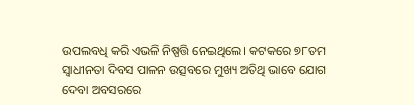ଉପଲବଧି କରି ଏଭଳି ନିଷ୍ପତ୍ତି ନେଇଥିଲେ। କଟକରେ ୭୮ତମ ସ୍ବାଧୀନତା ଦିବସ ପାଳନ ଉତ୍ସବରେ ମୁଖ୍ୟ ଅତିଥି ଭାବେ ଯୋଗ ଦେବା ଅବସରରେ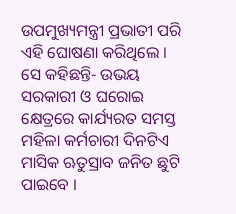ଉପମୁଖ୍ୟମନ୍ତ୍ରୀ ପ୍ରଭାତୀ ପରି ଏହି ଘୋଷଣା କରିଥିଲେ ।
ସେ କହିଛନ୍ତି- ଉଭୟ ସରକାରୀ ଓ ଘରୋଇ କ୍ଷେତ୍ରରେ କାର୍ଯ୍ୟରତ ସମସ୍ତ ମହିଳା କର୍ମଚାରୀ ଦିନଟିଏ ମାସିକ ଋତୁସ୍ରାବ ଜନିତ ଛୁଟି ପାଇବେ ।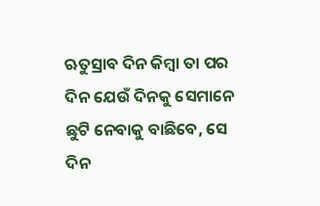ଋତୁସ୍ରାବ ଦିନ କିମ୍ବା ତା ପର ଦିନ ଯେଉଁ ଦିନକୁ ସେମାନେ ଛୁଟି ନେବାକୁ ବାଛିବେ, ସେ ଦିନ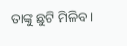ତାଙ୍କୁ ଛୁଟି ମିଳିବ ।